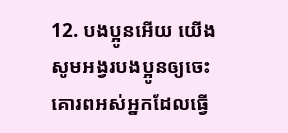12. បងប្អូនអើយ យើងសូមអង្វរបងប្អូនឲ្យចេះគោរពអស់អ្នកដែលធ្វើ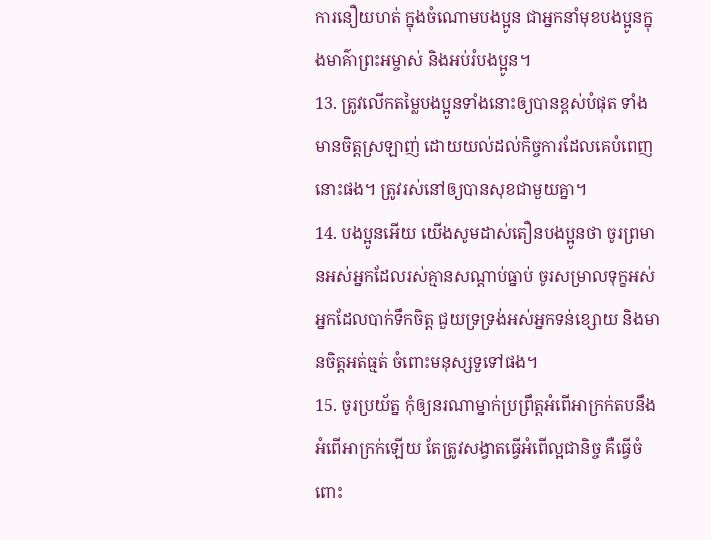ការនឿយហត់ ក្នុងចំណោមបងប្អូន ជាអ្នកនាំមុខបងប្អូនក្នុងមាគ៌ាព្រះអម្ចាស់ និងអប់រំបងប្អូន។
13. ត្រូវលើកតម្លៃបងប្អូនទាំងនោះឲ្យបានខ្ពស់បំផុត ទាំងមានចិត្តស្រឡាញ់ ដោយយល់ដល់កិច្ចការដែលគេបំពេញនោះផង។ ត្រូវរស់នៅឲ្យបានសុខជាមួយគ្នា។
14. បងប្អូនអើយ យើងសូមដាស់តឿនបងប្អូនថា ចូរព្រមានអស់អ្នកដែលរស់គ្មានសណ្ដាប់ធ្នាប់ ចូរសម្រាលទុក្ខអស់អ្នកដែលបាក់ទឹកចិត្ត ជួយទ្រទ្រង់អស់អ្នកទន់ខ្សោយ និងមានចិត្តអត់ធ្មត់ ចំពោះមនុស្សទួទៅផង។
15. ចូរប្រយ័ត្ន កុំឲ្យនរណាម្នាក់ប្រព្រឹត្តអំពើអាក្រក់តបនឹងអំពើអាក្រក់ឡើយ តែត្រូវសង្វាតធ្វើអំពើល្អជានិច្ច គឺធ្វើចំពោះ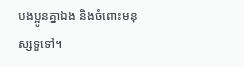បងប្អូនគ្នាឯង និងចំពោះមនុស្សទួទៅ។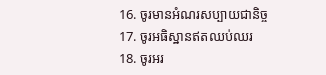16. ចូរមានអំណរសប្បាយជានិច្ច
17. ចូរអធិស្ឋានឥតឈប់ឈរ
18. ចូរអរ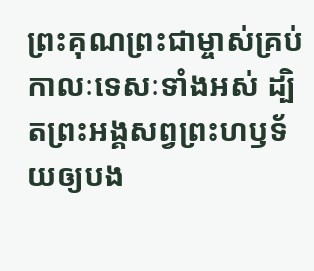ព្រះគុណព្រះជាម្ចាស់គ្រប់កាលៈទេសៈទាំងអស់ ដ្បិតព្រះអង្គសព្វព្រះហឫទ័យឲ្យបង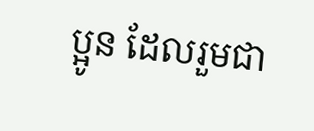ប្អូន ដែលរួមជា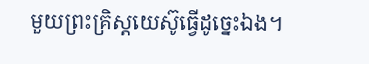មួយព្រះគ្រិស្ដយេស៊ូធ្វើដូច្នេះឯង។